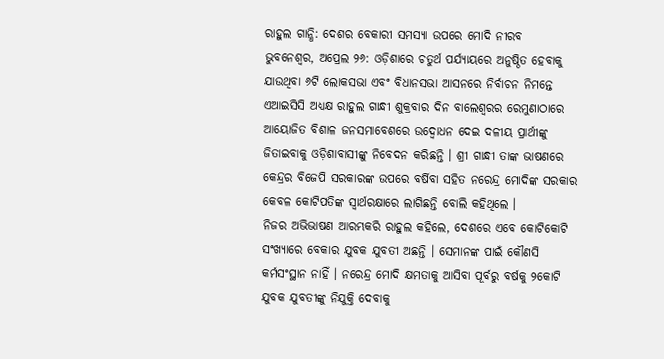ରାହୁଲ ଗାନ୍ଧି: ଦେଶର ବେକାରୀ ସମସ୍ୟା ଉପରେ ମୋଦି ନୀରବ
ଭୁବନେଶ୍ୱର, ଅପ୍ରେଲ ୨୬: ଓଡ଼ିଶାରେ ଚତୁର୍ଥ ପର୍ଯ୍ୟାୟରେ ଅନୁଷ୍ଠିତ ହେବାକୁ ଯାଉଥିବା ୬ଟି ଲୋକସଭା ଏବଂ ବିଧାନସଭା ଆସନରେ ନିର୍ବାଚନ ନିମନ୍ତେ ଏଆଇସିସି ଅଧ୍ୟକ୍ଷ ରାହୁଲ ଗାନ୍ଧୀ ଶୁକ୍ରବାର ଦିନ ବାଲେଶ୍ୱରର ରେମୁଣାଠାରେ ଆୟୋଜିତ ବିଶାଳ ଜନସମାବେଶରେ ଉଦ୍ବୋଧନ ଦେଇ ଦଳୀୟ ପ୍ରାର୍ଥୀଙ୍କୁ ଜିତାଇବାକୁ ଓଡ଼ିଶାବାସୀଙ୍କୁ ନିବେଦନ କରିଛନ୍ତି । ଶ୍ରୀ ଗାନ୍ଧୀ ତାଙ୍କ ଭାଷଣରେ କେନ୍ଦ୍ରର ବିଜେପି ସରକାରଙ୍କ ଉପରେ ବର୍ଷିବା ସହିତ ନରେନ୍ଦ୍ର ମୋଦିଙ୍କ ସରକାର କେବଳ କୋଟିପତିଙ୍କ ସ୍ୱାର୍ଥରକ୍ଷାରେ ଲାଗିଛନ୍ତି ବୋଲି କହିଥିଲେ ।
ନିଜର ଅଭିଭାଷଣ ଆରମ୍ଭକରି ରାହୁଲ କହିଲେ, ଦେଶରେ ଏବେ କୋଟିକୋଟି ସଂଖ୍ୟାରେ ବେକାର ଯୁବକ ଯୁବତୀ ଅଛନ୍ତି । ସେମାନଙ୍କ ପାଇଁ କୌଣସି କର୍ମସଂସ୍ଥାନ ନାହିଁ । ନରେନ୍ଦ୍ର ମୋଦି କ୍ଷମତାକୁ ଆସିବା ପୂର୍ବରୁ ବର୍ଷକୁ ୨କୋଟି ଯୁବକ ଯୁବତୀଙ୍କୁ ନିଯୁକ୍ତି ଦେବାକୁ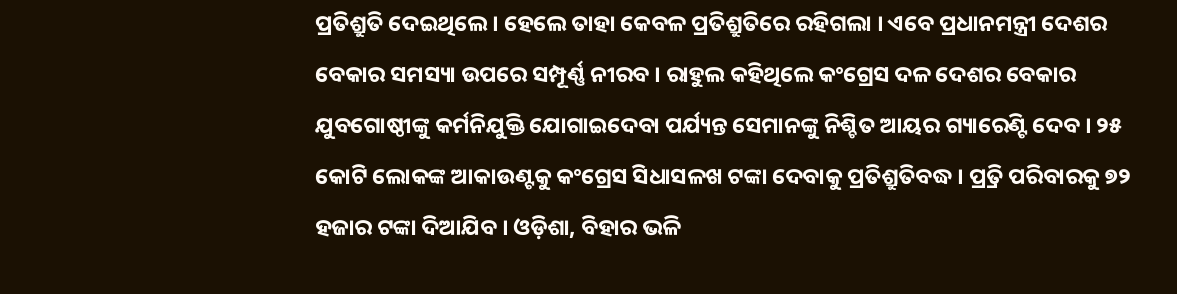ପ୍ରତିଶ୍ରୁତି ଦେଇଥିଲେ । ହେଲେ ତାହା କେବଳ ପ୍ରତିଶ୍ରୁତିରେ ରହିଗଲା । ଏବେ ପ୍ରଧାନମନ୍ତ୍ରୀ ଦେଶର ବେକାର ସମସ୍ୟା ଉପରେ ସମ୍ପୂର୍ଣ୍ଣ ନୀରବ । ରାହୁଲ କହିଥିଲେ କଂଗ୍ରେସ ଦଳ ଦେଶର ବେକାର ଯୁବଗୋଷ୍ଠୀଙ୍କୁ କର୍ମନିଯୁକ୍ତି ଯୋଗାଇଦେବା ପର୍ଯ୍ୟନ୍ତ ସେମାନଙ୍କୁ ନିଶ୍ଚିତ ଆୟର ଗ୍ୟାରେଣ୍ଟି ଦେବ । ୨୫ କୋଟି ଲୋକଙ୍କ ଆକାଉଣ୍ଟକୁ କଂଗ୍ରେସ ସିଧାସଳଖ ଟଙ୍କା ଦେବାକୁ ପ୍ରତିଶ୍ରୁତିବଦ୍ଧ । ପ୍ର୍ରତି ପରିବାରକୁ ୭୨ ହଜାର ଟଙ୍କା ଦିଆଯିବ । ଓଡ଼ିଶା, ବିହାର ଭଳି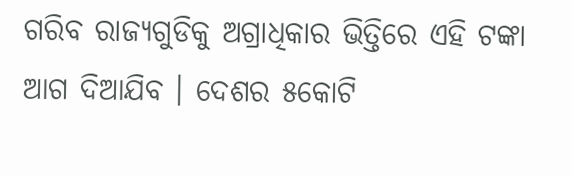ଗରିବ ରାଜ୍ୟଗୁଡିକୁ ଅଗ୍ରାଧିକାର ଭିତ୍ତିରେ ଏହି ଟଙ୍କା ଆଗ ଦିଆଯିବ । ଦେଶର ୫କୋଟି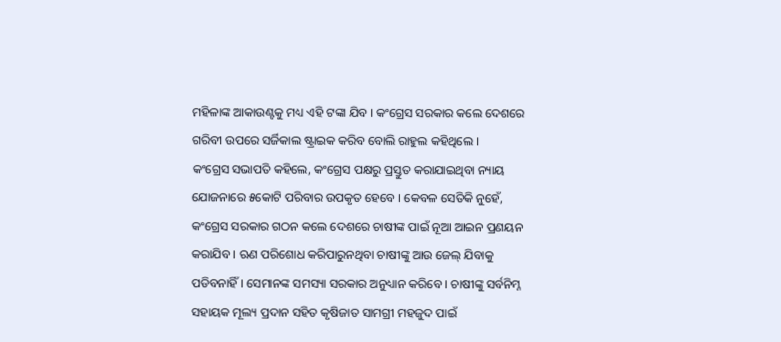ମହିଳାଙ୍କ ଆକାଉଣ୍ଟକୁ ମଧ୍ୟ ଏହି ଟଙ୍କା ଯିବ । କଂଗ୍ରେସ ସରକାର କଲେ ଦେଶରେ ଗରିବୀ ଉପରେ ସର୍ଜିକାଲ ଷ୍ଟ୍ରାଇକ କରିବ ବୋଲି ରାହୁଲ କହିଥିଲେ ।
କଂଗ୍ରେସ ସଭାପତି କହିଲେ, କଂଗ୍ରେସ ପକ୍ଷରୁ ପ୍ରସ୍ତୁତ କରାଯାଇଥିବା ନ୍ୟାୟ ଯୋଜନାରେ ୫କୋଟି ପରିବାର ଉପକୃତ ହେବେ । କେବଳ ସେତିକି ନୁହେଁ, କଂଗ୍ରେସ ସରକାର ଗଠନ କଲେ ଦେଶରେ ଚାଷୀଙ୍କ ପାଇଁ ନୂଆ ଆଇନ ପ୍ରଣୟନ କରାଯିବ । ଋଣ ପରିଶୋଧ କରିପାରୁନଥିବା ଚାଷୀଙ୍କୁ ଆଉ ଜେଲ୍ ଯିବାକୁ ପଡିବନାହିଁ । ସେମାନଙ୍କ ସମସ୍ୟା ସରକାର ଅନୁଧ୍ୟାନ କରିବେ । ଚାଷୀଙ୍କୁ ସର୍ବନିମ୍ନ ସହାୟକ ମୂଲ୍ୟ ପ୍ରଦାନ ସହିତ କୃଷିଜାତ ସାମଗ୍ରୀ ମହଜୁଦ ପାଇଁ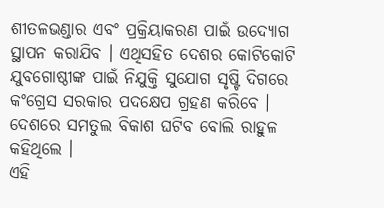ଶୀତଳଭଣ୍ଡାର ଏବଂ ପ୍ରକ୍ରିୟାକରଣ ପାଇଁ ଉଦ୍ୟୋଗ ସ୍ଥାପନ କରାଯିବ । ଏଥିସହିତ ଦେଶର କୋଟିକୋଟି ଯୁବଗୋଷ୍ଠୀଙ୍କ ପାଇଁ ନିଯୁକ୍ତି ସୁଯୋଗ ସୃଷ୍ଟି ଦିଗରେ କଂଗ୍ରେସ ସରକାର ପଦକ୍ଷେପ ଗ୍ରହଣ କରିବେ । ଦେଶରେ ସମତୁଲ ବିକାଶ ଘଟିବ ବୋଲି ରାହୁଳ କହିଥିଲେ ।
ଏହି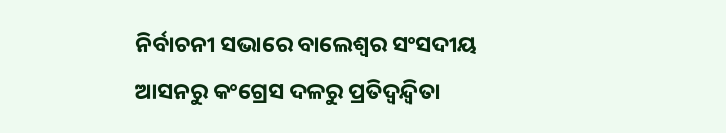ନିର୍ବାଚନୀ ସଭାରେ ବାଲେଶ୍ୱର ସଂସଦୀୟ ଆସନରୁ କଂଗ୍ରେସ ଦଳରୁ ପ୍ରତିଦ୍ୱନ୍ଦ୍ୱିତା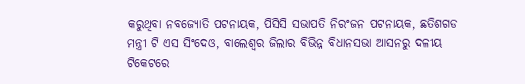କରୁଥିବା ନବଜ୍ୟୋତି ପଟନାୟକ, ପିସିସି ସଭାପତି ନିରଂଜନ ପଟନାୟକ, ଛତିଶଗଡ ମନ୍ତ୍ରୀ ଟି ଏସ ସିଂଦେଓ, ବାଲେଶ୍ୱର ଜିଲାର ବିଭିନ୍ନ ବିଧାନସଭା ଆସନରୁ ଦଳୀୟ ଟିକେଟରେ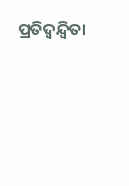ପ୍ରତିଦ୍ୱନ୍ଦ୍ୱିତା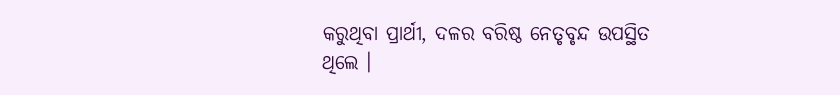କରୁଥିବା ପ୍ରାର୍ଥୀ, ଦଳର ବରିଷ୍ଠ ନେତୃବୃନ୍ଦ ଉପସ୍ଥିତ ଥିଲେ ।